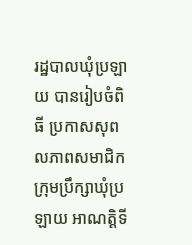រដ្ឋបាលឃុំប្រឡាយ បានរៀបចំពិធី ប្រកាសសុពលភាពសមាជិកក្រុមប្រឹក្សាឃុំប្រឡាយ អាណត្តិទី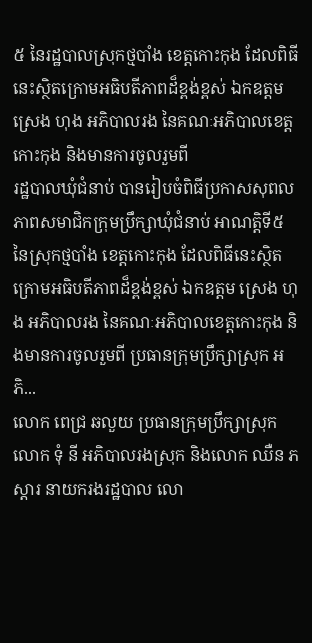៥ នៃរដ្ឋបាលស្រុកថ្មបាំង ខេត្តកោះកុង ដែលពិធីនេះស្ថិតក្រោមអធិបតីភាពដ៏ខ្ពង់ខ្ពស់ ឯកឧត្តម ស្រេង ហុង អភិបាលរង នៃគណៈអភិបាលខេត្តកោះកុង និងមានការចូលរួមពី
រដ្ឋបាលឃុំជំនាប់ បានរៀបចំពិធីប្រកាសសុពលភាពសមាជិកក្រុមប្រឹក្សាឃុំជំនាប់ អាណត្តិទី៥ នៃស្រុកថ្មបាំង ខេត្តកោះកុង ដែលពិធីនេះស្ថិតក្រោមអធិបតីភាពដ៏ខ្ពង់ខ្ពស់ ឯកឧត្តម ស្រេង ហុង អភិបាលរង នៃគណៈអភិបាលខេត្តកោះកុង និងមានការចូលរួមពី ប្រធានក្រុមប្រឹក្សាស្រុក អភិ...
លោក ពេជ្រ ឆលួយ ប្រធានក្រុមប្រឹក្សាស្រុក លោក ទុំ នី អភិបាលរងស្រុក និងលោក ឈឺន ភស្ដារ នាយករងរដ្ឋបាល លោ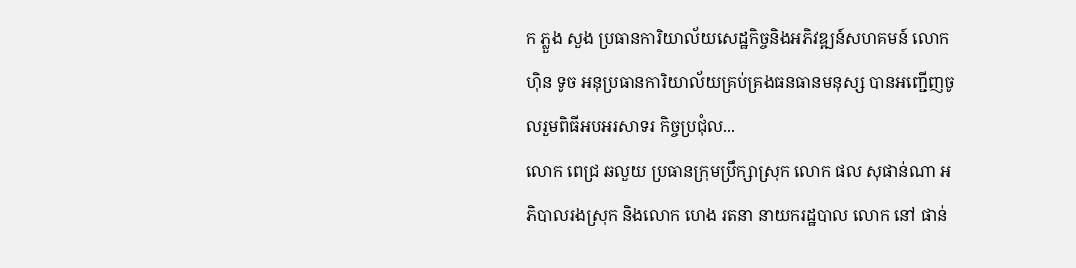ក ភ្លួង សួង ប្រធានការិយាល័យសេដ្ឋកិច្ចនិងអភិវឌ្ឍន៍សហគមន៍ លោក ហ៊ិន ទូច អនុប្រធានការិយាល័យគ្រប់គ្រងធនធានមនុស្ស បានអញ្ជើញចូលរួមពិធីអបអរសាទរ កិច្ចប្រជុំល...
លោក ពេជ្រ ឆលួយ ប្រធានក្រុមប្រឹក្សាស្រុក លោក ផល សុផាន់ណា អភិបាលរងស្រុក និងលោក ហេង រតនា នាយករដ្ឋបាល លោក នៅ ផាន់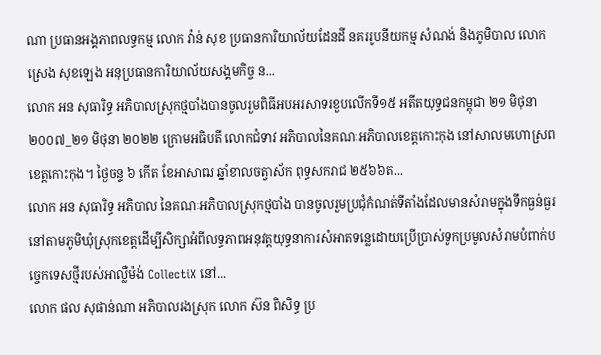ណា ប្រធានអង្គភាពលទ្ធកម្ម លោក វ៉ាន់ សុខ ប្រធានការិយាល័យដែនដី នគររូបនីយកម្ម សំណង់ និងភូមិបាល លោក ស្រេង សុខឡេង អនុប្រធានការិយាល័យសង្គមកិច្ច ន...
លោក អន សុធារិទ្ធ អភិបាលស្រុកថ្មបាំងបានចូលរួមពិធីអបអរសាទរខួបលើកទី១៥ អតីតយុទ្ធជនកម្ពុជា ២១ មិថុនា ២០០៧_២១ មិថុនា ២០២២ ក្រោមអធិបតី លោកជំទាវ អភិបាលនៃគណៈអភិបាលខេត្ដកោះកុង នៅសាលមហោស្រពខេត្ដកោះកុង។ ថ្ងៃចន្ទ ៦ កើត ខែអាសាឍ ឆ្នាំខាលចត្វាស័ក ពុទ្ធសករាជ ២៥៦៦ត...
លោក អន សុធារិទ្ធ អភិបាល នៃគណៈអភិបាលស្រុកថ្មបាំង បានចូលរួមប្រជុំកំណត់ទីតាំងដែលមានសំរាមក្នុងទឹកធ្ងន់ធ្ងរនៅតាមភូមិឃុំស្រុកខេត្តដើម្បីសិក្សាអំពីលទ្ធភាពអនុវត្តយុទ្ធនាការសំអាតទន្លេដោយប្រើប្រាស់ទូកប្រមូលសំរាមបំពាក់បច្ចេកទេសថ្មីរបស់អាល្លឺម៉ង់ CollectiX នៅ...
លោក ផល សុផាន់ណា អភិបាលរងស្រុក លោក ស៊ន ពិសិទ្ធ ប្រ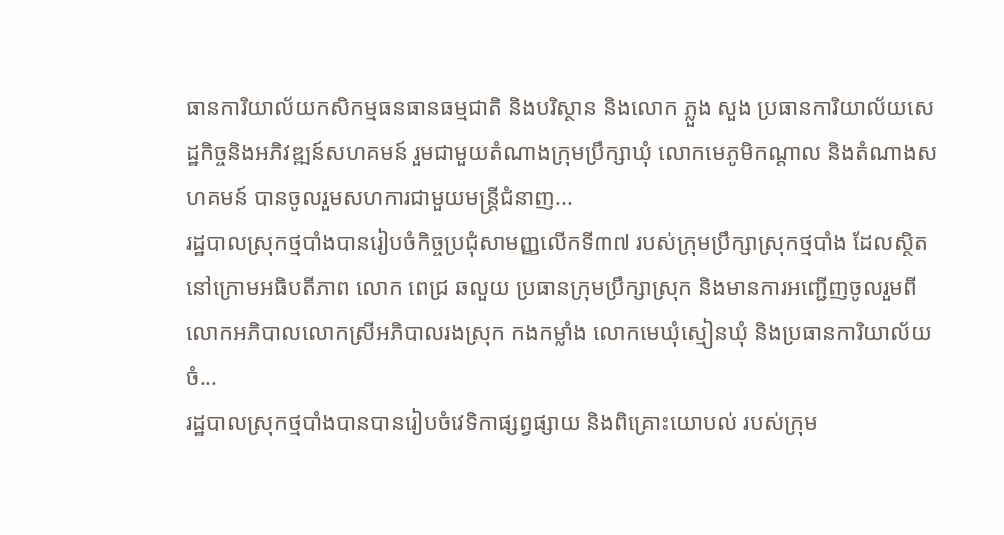ធានការិយាល័យកសិកម្មធនធានធម្មជាតិ និងបរិស្ថាន និងលោក ភ្លួង សួង ប្រធានការិយាល័យសេដ្ឋកិច្ចនិងអភិវឌ្ឍន៍សហគមន៍ រួមជាមួយតំណាងក្រុមប្រឹក្សាឃុំ លោកមេភូមិកណ្តាល និងតំណាងសហគមន៍ បានចូលរួមសហការជាមួយមន្ត្រីជំនាញ...
រដ្ឋបាលស្រុកថ្មបាំងបានរៀបចំកិច្ចប្រជុំសាមញ្ញលើកទី៣៧ របស់ក្រុមប្រឹក្សាស្រុកថ្មបាំង ដែលស្ថិតនៅក្រោមអធិបតីភាព លោក ពេជ្រ ឆលួយ ប្រធានក្រុមប្រឹក្សាស្រុក និងមានការអញ្ជើញចូលរួមពីលោកអភិបាលលោកស្រីអភិបាលរងស្រុក កងកម្លាំង លោកមេឃុំស្មៀនឃុំ និងប្រធានការិយាល័យចំ...
រដ្ឋបាលស្រុកថ្មបាំងបានបានរៀបចំវេទិកាផ្សព្វផ្សាយ និងពិគ្រោះយោបល់ របស់ក្រុម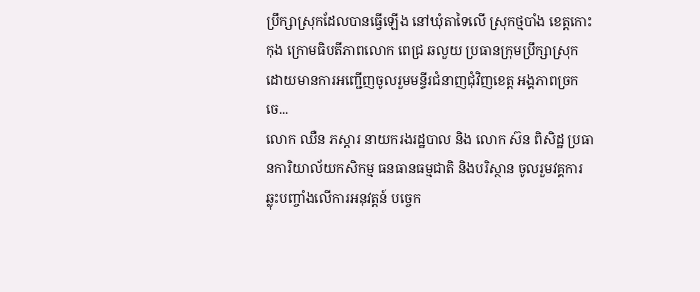ប្រឹក្សាស្រុកដែលបានធ្វើឡើង នៅឃុំតាទៃលើ ស្រុកថ្មបាំង ខេត្តកោះកុង ក្រោមធិបតីភាពលោក ពេជ្រ ឆលួយ ប្រធានក្រុមប្រឹក្សាស្រុក ដោយមានការអញ្ជើញចូលរួមមន្ទីរជំនាញជុំវិញខេត្ត អង្គភាពច្រកចេ...
លោក ឈឺន ភស្តារ នាយករងរដ្ឋបាល និង លោក ស៊ន ពិសិដ្ឋ ប្រធានការិយាល័យកសិកម្ម ធនធានធម្មជាតិ និងបរិស្ថាន ចូលរួមវគ្គការឆ្លុះបញ្ចាំងលើការអនុវត្តន៍ បចេ្ចក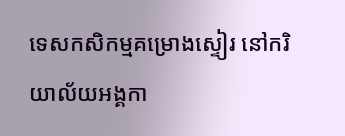ទេសកសិកម្មគម្រោងស្ទៀរ នៅករិយាល័យអង្គកា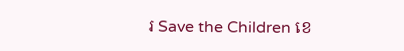រ Save the Children ខេ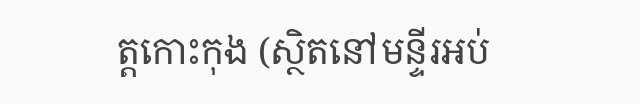ត្តកោះកុង (ស្ថិតនៅមន្ទីរអប់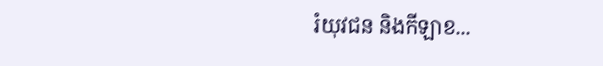រំយុវជន និងកីឡាខ...